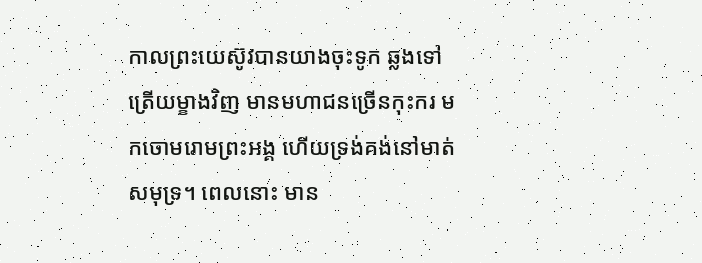កាលព្រះយេស៊ូវបានយាងចុះទូក ឆ្លងទៅត្រើយម្ខាងវិញ មានមហាជនច្រើនកុះករ មកចោមរោមព្រះអង្គ ហើយទ្រង់គង់នៅមាត់សមុទ្រ។ ពេលនោះ មាន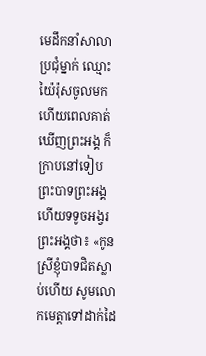មេដឹកនាំសាលាប្រជុំម្នាក់ ឈ្មោះយ៉ៃរ៉ុសចូលមក ហើយពេលគាត់ឃើញព្រះអង្គ ក៏ក្រាបនៅទៀបព្រះបាទព្រះអង្គ ហើយទទូចអង្វរព្រះអង្គថា៖ «កូនស្រីខ្ញុំបាទជិតស្លាប់ហើយ សូមលោកមេត្តាទៅដាក់ដៃ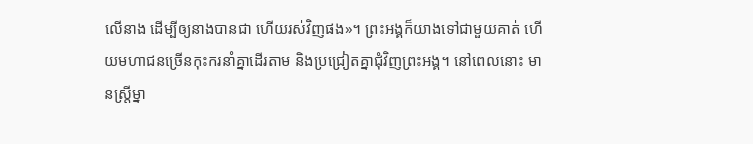លើនាង ដើម្បីឲ្យនាងបានជា ហើយរស់វិញផង»។ ព្រះអង្គក៏យាងទៅជាមួយគាត់ ហើយមហាជនច្រើនកុះករនាំគ្នាដើរតាម និងប្រជ្រៀតគ្នាជុំវិញព្រះអង្គ។ នៅពេលនោះ មានស្ត្រីម្នា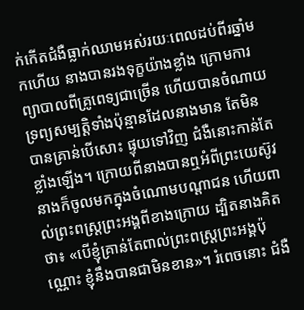ក់កើតជំងឺធ្លាក់ឈាមអស់រយៈពេលដប់ពីរឆ្នាំមកហើយ នាងបានរងទុក្ខយ៉ាងខ្លាំង ក្រោមការព្យាបាលពីគ្រូពេទ្យជាច្រើន ហើយបានចំណាយទ្រព្យសម្បត្តិទាំងប៉ុន្មានដែលនាងមាន តែមិនបានគ្រាន់បើសោះ ផ្ទុយទៅវិញ ជំងឺនោះកាន់តែខ្លាំងឡើង។ ក្រោយពីនាងបានឮអំពីព្រះយេស៊ូវ នាងក៏ចូលមកក្នុងចំណោមបណ្តាជន ហើយពាល់ព្រះពស្ត្រព្រះអង្គពីខាងក្រោយ ដ្បិតនាងគិតថា៖ «បើខ្ញុំគ្រាន់តែពាល់ព្រះពស្ត្រព្រះអង្គប៉ុណ្ណោះ ខ្ញុំនឹងបានជាមិនខាន»។ រំពេចនោះ ជំងឺ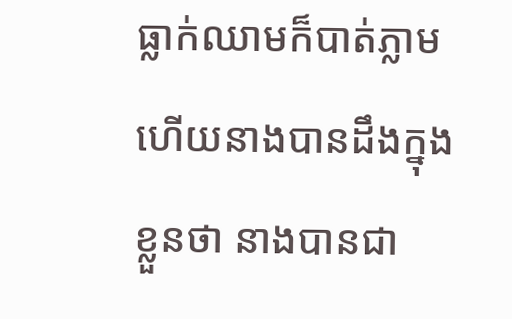ធ្លាក់ឈាមក៏បាត់ភ្លាម ហើយនាងបានដឹងក្នុងខ្លួនថា នាងបានជា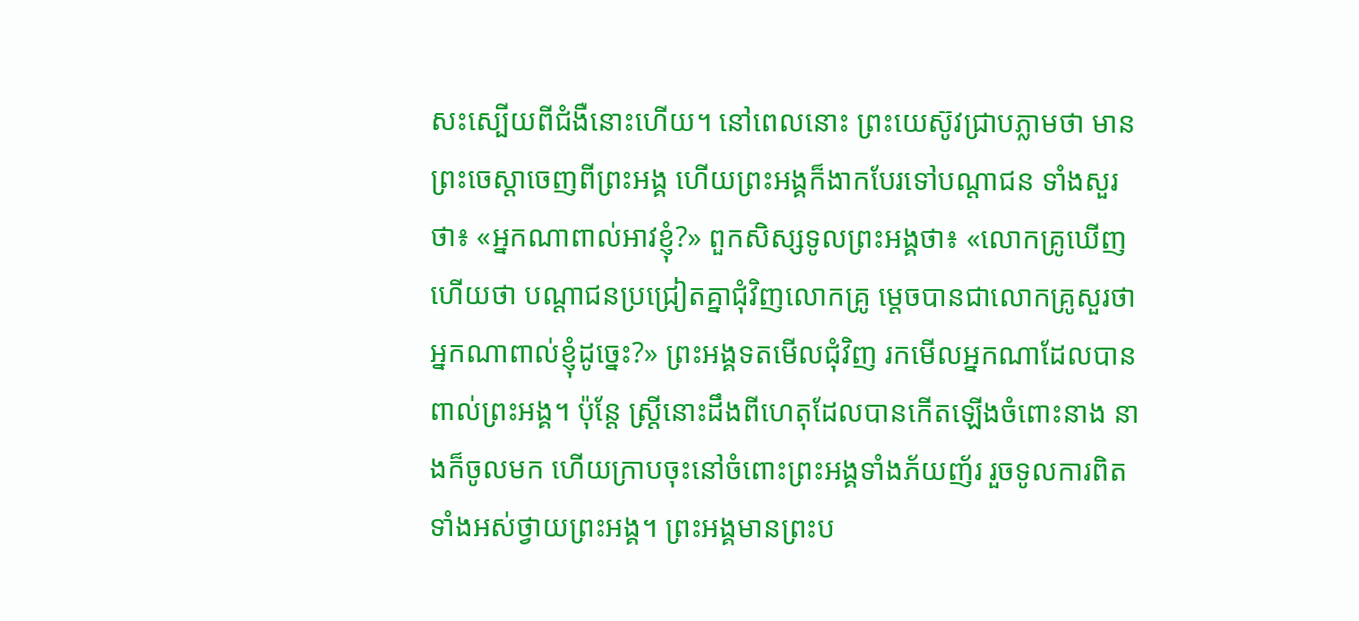សះស្បើយពីជំងឺនោះហើយ។ នៅពេលនោះ ព្រះយេស៊ូវជ្រាបភ្លាមថា មានព្រះចេស្តាចេញពីព្រះអង្គ ហើយព្រះអង្គក៏ងាកបែរទៅបណ្ដាជន ទាំងសួរថា៖ «អ្នកណាពាល់អាវខ្ញុំ?» ពួកសិស្សទូលព្រះអង្គថា៖ «លោកគ្រូឃើញហើយថា បណ្ដាជនប្រជ្រៀតគ្នាជុំវិញលោកគ្រូ ម្តេចបានជាលោកគ្រូសួរថា អ្នកណាពាល់ខ្ញុំដូច្នេះ?» ព្រះអង្គទតមើលជុំវិញ រកមើលអ្នកណាដែលបានពាល់ព្រះអង្គ។ ប៉ុន្តែ ស្ត្រីនោះដឹងពីហេតុដែលបានកើតឡើងចំពោះនាង នាងក៏ចូលមក ហើយក្រាបចុះនៅចំពោះព្រះអង្គទាំងភ័យញ័រ រួចទូលការពិតទាំងអស់ថ្វាយព្រះអង្គ។ ព្រះអង្គមានព្រះប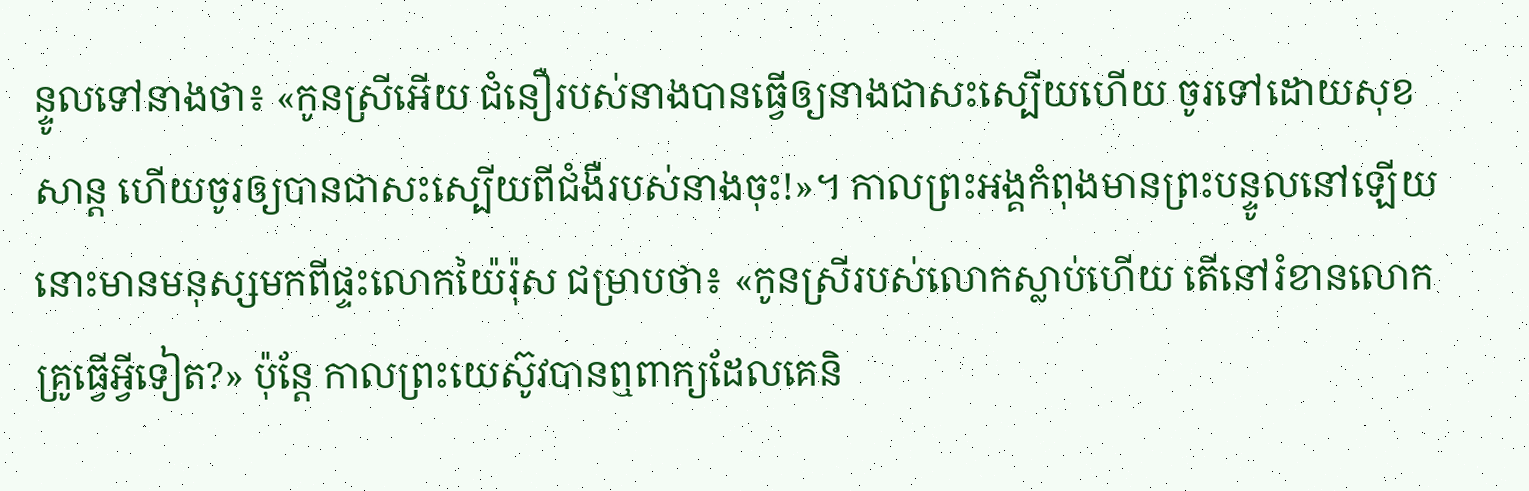ន្ទូលទៅនាងថា៖ «កូនស្រីអើយ ជំនឿរបស់នាងបានធ្វើឲ្យនាងជាសះស្បើយហើយ ចូរទៅដោយសុខសាន្ត ហើយចូរឲ្យបានជាសះស្បើយពីជំងឺរបស់នាងចុះ!»។ កាលព្រះអង្គកំពុងមានព្រះបន្ទូលនៅឡើយ នោះមានមនុស្សមកពីផ្ទះលោកយ៉ៃរ៉ុស ជម្រាបថា៖ «កូនស្រីរបស់លោកស្លាប់ហើយ តើនៅរំខានលោកគ្រូធ្វើអ្វីទៀត?» ប៉ុន្តែ កាលព្រះយេស៊ូវបានឮពាក្យដែលគេនិ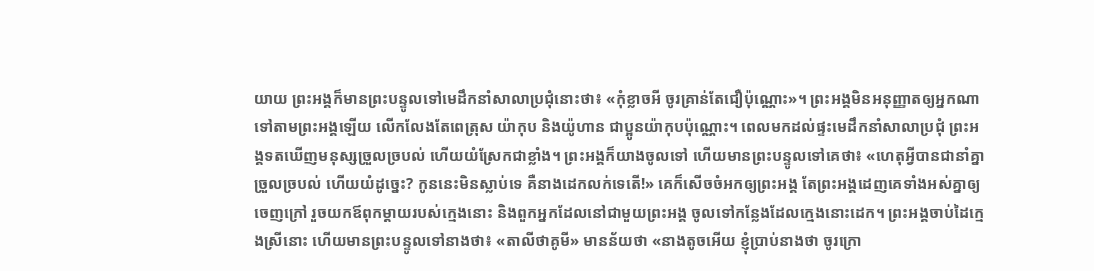យាយ ព្រះអង្គក៏មានព្រះបន្ទូលទៅមេដឹកនាំសាលាប្រជុំនោះថា៖ «កុំខ្លាចអី ចូរគ្រាន់តែជឿប៉ុណ្ណោះ»។ ព្រះអង្គមិនអនុញ្ញាតឲ្យអ្នកណាទៅតាមព្រះអង្គឡើយ លើកលែងតែពេត្រុស យ៉ាកុប និងយ៉ូហាន ជាប្អូនយ៉ាកុបប៉ុណ្ណោះ។ ពេលមកដល់ផ្ទះមេដឹកនាំសាលាប្រជុំ ព្រះអង្គទតឃើញមនុស្សច្រួលច្របល់ ហើយយំស្រែកជាខ្លាំង។ ព្រះអង្គក៏យាងចូលទៅ ហើយមានព្រះបន្ទូលទៅគេថា៖ «ហេតុអ្វីបានជានាំគ្នាច្រួលច្របល់ ហើយយំដូច្នេះ? កូននេះមិនស្លាប់ទេ គឺនាងដេកលក់ទេតើ!» គេក៏សើចចំអកឲ្យព្រះអង្គ តែព្រះអង្គដេញគេទាំងអស់គ្នាឲ្យចេញក្រៅ រួចយកឪពុកម្តាយរបស់ក្មេងនោះ និងពួកអ្នកដែលនៅជាមួយព្រះអង្គ ចូលទៅកន្លែងដែលក្មេងនោះដេក។ ព្រះអង្គចាប់ដៃក្មេងស្រីនោះ ហើយមានព្រះបន្ទូលទៅនាងថា៖ «តាលីថាគូមី» មានន័យថា «នាងតូចអើយ ខ្ញុំប្រាប់នាងថា ចូរក្រោ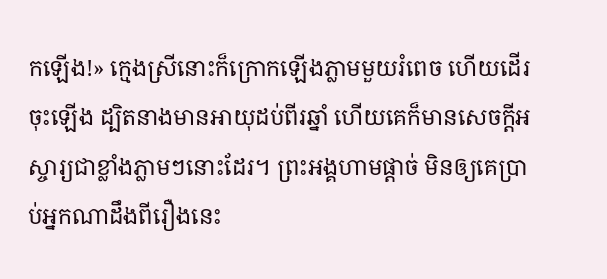កឡើង!» ក្មេងស្រីនោះក៏ក្រោកឡើងភ្លាមមួយរំពេច ហើយដើរចុះឡើង ដ្បិតនាងមានអាយុដប់ពីរឆ្នាំ ហើយគេក៏មានសេចក្តីអស្ចារ្យជាខ្លាំងភ្លាមៗនោះដែរ។ ព្រះអង្គហាមផ្តាច់ មិនឲ្យគេប្រាប់អ្នកណាដឹងពីរឿងនេះ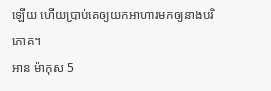ឡើយ ហើយប្រាប់គេឲ្យយកអាហារមកឲ្យនាងបរិភោគ។
អាន ម៉ាកុស 5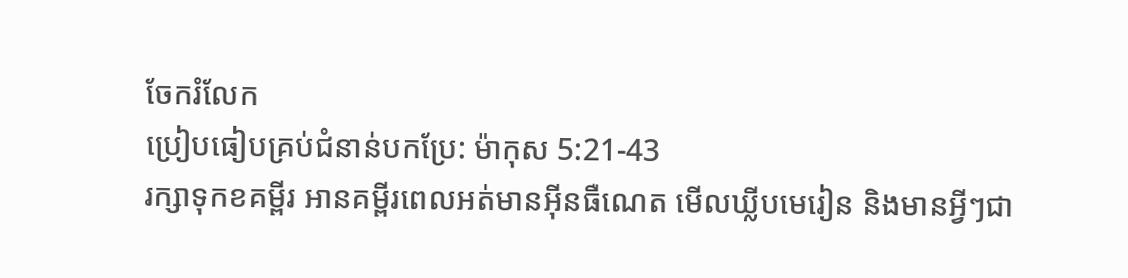ចែករំលែក
ប្រៀបធៀបគ្រប់ជំនាន់បកប្រែ: ម៉ាកុស 5:21-43
រក្សាទុកខគម្ពីរ អានគម្ពីរពេលអត់មានអ៊ីនធឺណេត មើលឃ្លីបមេរៀន និងមានអ្វីៗជា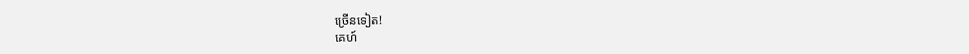ច្រើនទៀត!
គេហ៍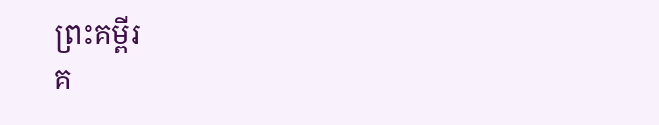ព្រះគម្ពីរ
គ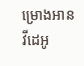ម្រោងអាន
វីដេអូ